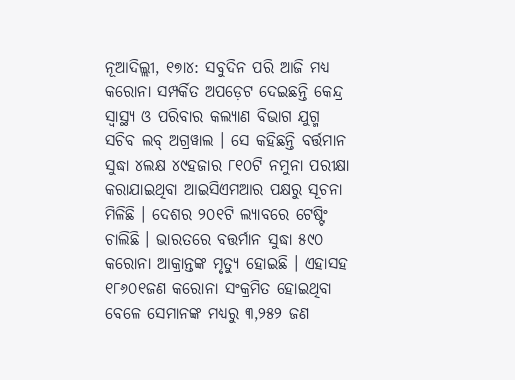ନୂଆଦିଲ୍ଲୀ, ୧୭ା୪: ସବୁଦିନ ପରି ଆଜି ମଧ୍ୟ କରୋନା ସମ୍ପର୍କିତ ଅପଡ଼େଟ ଦେଇଛନ୍ତି କେନ୍ଦ୍ର ସ୍ୱାସ୍ଥ୍ୟ ଓ ପରିବାର କଲ୍ୟାଣ ବିଭାଗ ଯୁଗ୍ମ ସଚିବ ଲବ୍ ଅଗ୍ରୱାଲ । ସେ କହିଛନ୍ତି ବର୍ତ୍ତମାନ ସୁଦ୍ଧା ୪ଲକ୍ଷ ୪୯ହଜାର ୮୧୦ଟି ନମୁନା ପରୀକ୍ଷା କରାଯାଇଥିବା ଆଇସିଏମଆର ପକ୍ଷରୁ ସୂଚନା ମିଳିଛି । ଦେଶର ୨୦୧ଟି ଲ୍ୟାବରେ ଟେଷ୍ଟିଂ ଚାଲିଛି । ଭାରତରେ ବତ୍ତର୍ମାନ ସୁଦ୍ଧା ୫୯୦ କରୋନା ଆକ୍ରାନ୍ତଙ୍କ ମୃତ୍ୟୁ ହୋଇଛି । ଏହାସହ ୧୮୬୦୧ଜଣ କରୋନା ସଂକ୍ରମିତ ହୋଇଥିବା ବେଳେ ସେମାନଙ୍କ ମଧ୍ୟରୁ ୩,୨୫୨ ଜଣ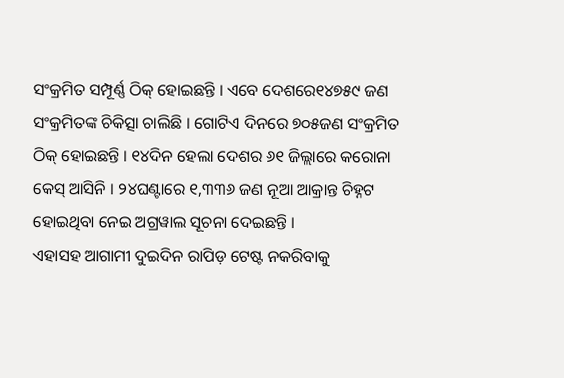ସଂକ୍ରମିତ ସମ୍ପୂର୍ଣ୍ଣ ଠିକ୍ ହୋଇଛନ୍ତି । ଏବେ ଦେଶରେ୧୪୭୫୯ ଜଣ ସଂକ୍ରମିତଙ୍କ ଚିକିତ୍ସା ଚାଲିଛି । ଗୋଟିଏ ଦିନରେ ୭୦୫ଜଣ ସଂକ୍ରମିତ ଠିକ୍ ହୋଇଛନ୍ତି । ୧୪ଦିନ ହେଲା ଦେଶର ୬୧ ଜିଲ୍ଲାରେ କରୋନା କେସ୍ ଆସିନି । ୨୪ଘଣ୍ଟାରେ ୧,୩୩୬ ଜଣ ନୂଆ ଆକ୍ରାନ୍ତ ଚିହ୍ନଟ ହୋଇଥିବା ନେଇ ଅଗ୍ରୱାଲ ସୂଚନା ଦେଇଛନ୍ତି ।
ଏହାସହ ଆଗାମୀ ଦୁଇଦିନ ରାପିଡ଼ ଟେଷ୍ଟ ନକରିବାକୁ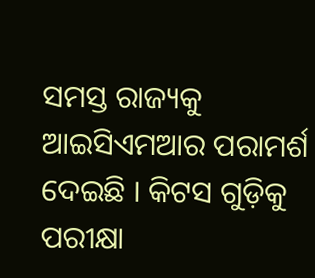ସମସ୍ତ ରାଜ୍ୟକୁ ଆଇସିଏମଆର ପରାମର୍ଶ ଦେଇଛି । କିଟସ ଗୁଡ଼ିକୁ ପରୀକ୍ଷା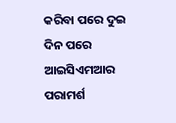କରିବା ପରେ ଦୁଇ ଦିନ ପରେ ଆଇସିଏମଆର ପରାମର୍ଶ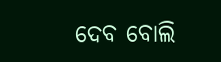ଦେବ ବୋଲି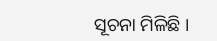ସୂଚନା ମିଳିଛି ।